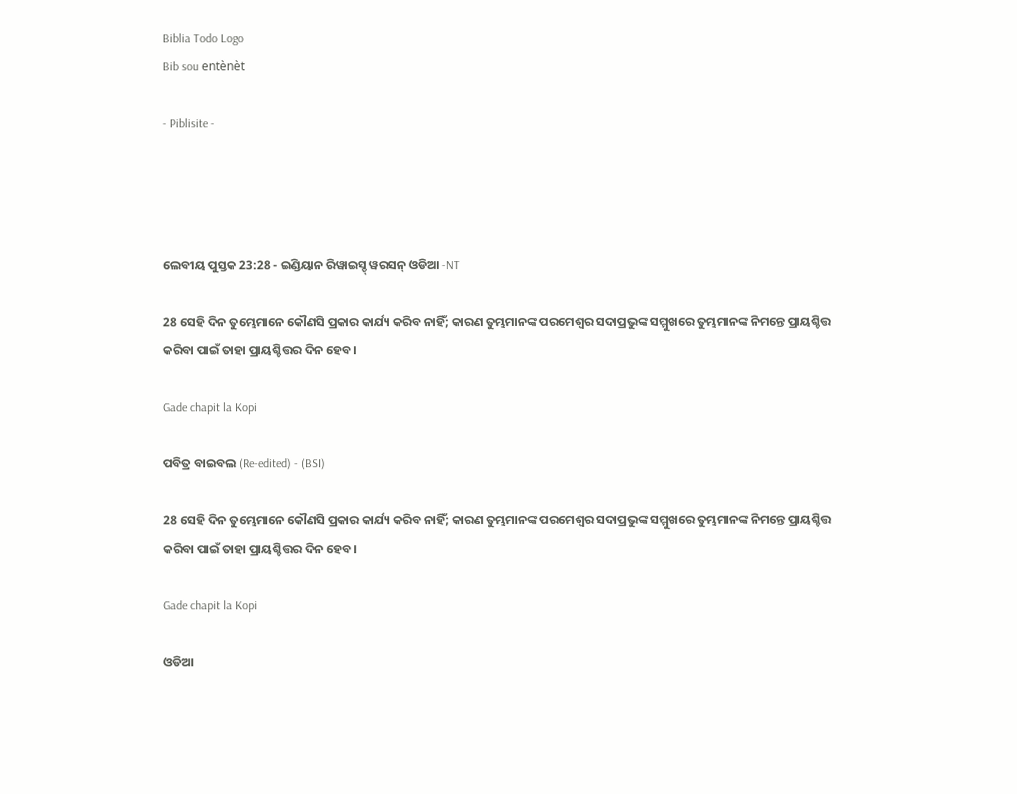Biblia Todo Logo
Bib sou entènèt

- Piblisite -




ଲେବୀୟ ପୁସ୍ତକ 23:28 - ଇଣ୍ଡିୟାନ ରିୱାଇସ୍ଡ୍ ୱରସନ୍ ଓଡିଆ -NT

28 ସେହି ଦିନ ତୁମ୍ଭେମାନେ କୌଣସି ପ୍ରକାର କାର୍ଯ୍ୟ କରିବ ନାହିଁ; କାରଣ ତୁମ୍ଭମାନଙ୍କ ପରମେଶ୍ୱର ସଦାପ୍ରଭୁଙ୍କ ସମ୍ମୁଖରେ ତୁମ୍ଭମାନଙ୍କ ନିମନ୍ତେ ପ୍ରାୟଶ୍ଚିତ୍ତ କରିବା ପାଇଁ ତାହା ପ୍ରାୟଶ୍ଚିତ୍ତର ଦିନ ହେବ।

Gade chapit la Kopi

ପବିତ୍ର ବାଇବଲ (Re-edited) - (BSI)

28 ସେହି ଦିନ ତୁମ୍ଭେମାନେ କୌଣସି ପ୍ରକାର କାର୍ଯ୍ୟ କରିବ ନାହିଁ; କାରଣ ତୁମ୍ଭମାନଙ୍କ ପରମେଶ୍ଵର ସଦାପ୍ରଭୁଙ୍କ ସମ୍ମୁଖରେ ତୁମ୍ଭମାନଙ୍କ ନିମନ୍ତେ ପ୍ରାୟଶ୍ଚିତ୍ତ କରିବା ପାଇଁ ତାହା ପ୍ରାୟଶ୍ଚିତ୍ତର ଦିନ ହେବ।

Gade chapit la Kopi

ଓଡିଆ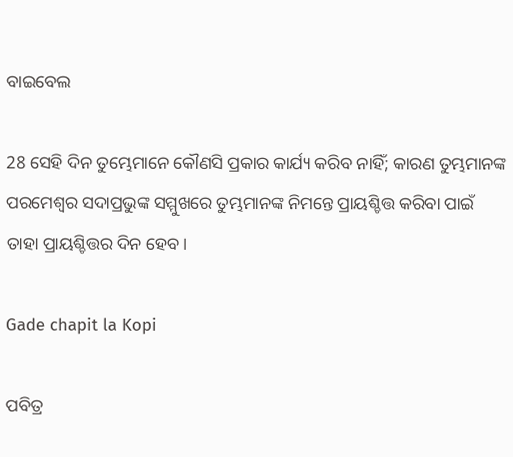ବାଇବେଲ

28 ସେହି ଦିନ ତୁମ୍ଭେମାନେ କୌଣସି ପ୍ରକାର କାର୍ଯ୍ୟ କରିବ ନାହିଁ; କାରଣ ତୁମ୍ଭମାନଙ୍କ ପରମେଶ୍ୱର ସଦାପ୍ରଭୁଙ୍କ ସମ୍ମୁଖରେ ତୁମ୍ଭମାନଙ୍କ ନିମନ୍ତେ ପ୍ରାୟଶ୍ଚିତ୍ତ କରିବା ପାଇଁ ତାହା ପ୍ରାୟଶ୍ଚିତ୍ତର ଦିନ ହେବ।

Gade chapit la Kopi

ପବିତ୍ର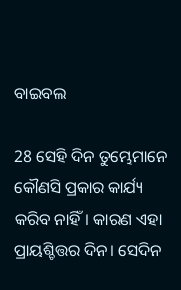ବାଇବଲ

28 ସେହି ଦିନ ତୁମ୍ଭେମାନେ କୌଣସି ପ୍ରକାର କାର୍ଯ୍ୟ କରିବ ନାହିଁ। କାରଣ ଏହା ପ୍ରାୟଶ୍ଚିତ୍ତର ଦିନ। ସେଦିନ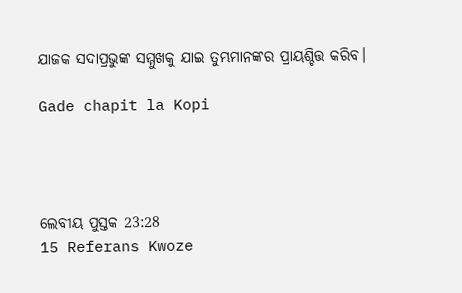ଯାଜକ ସଦାପ୍ରଭୁଙ୍କ ସମ୍ମୁଖକୁ ଯାଇ ତୁମ୍ଭମାନଙ୍କର ପ୍ରାୟଶ୍ଚିତ୍ତ କରିବ।

Gade chapit la Kopi




ଲେବୀୟ ପୁସ୍ତକ 23:28
15 Referans Kwoze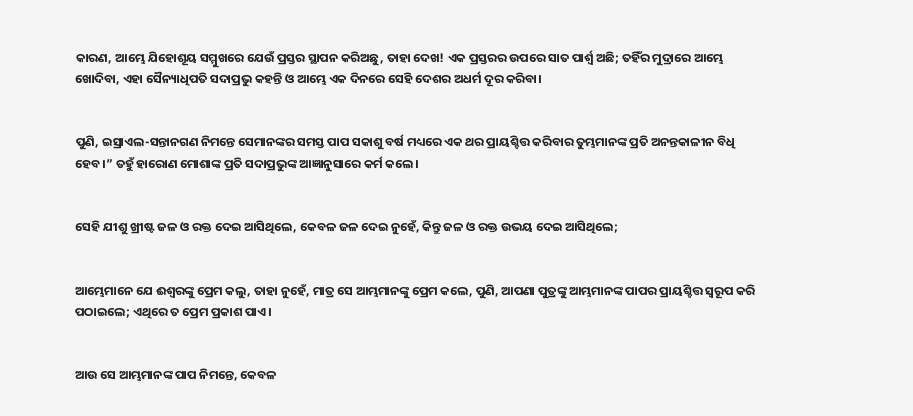କାରଣ, ଆମ୍ଭେ ଯିହୋଶୂୟ ସମ୍ମୁଖରେ ଯେଉଁ ପ୍ରସ୍ତର ସ୍ଥାପନ କରିଅଛୁ, ତାହା ଦେଖ! ଏକ ପ୍ରସ୍ତରର ଉପରେ ସାତ ପାର୍ଶ୍ୱ ଅଛି; ତହିଁର ମୁଦ୍ରାରେ ଆମ୍ଭେ ଖୋଦିବା, ଏହା ସୈନ୍ୟାଧିପତି ସଦାପ୍ରଭୁ କହନ୍ତି ଓ ଆମ୍ଭେ ଏକ ଦିନରେ ସେହି ଦେଶର ଅଧର୍ମ ଦୂର କରିବା।


ପୁଣି, ଇସ୍ରାଏଲ-ସନ୍ତାନଗଣ ନିମନ୍ତେ ସେମାନଙ୍କର ସମସ୍ତ ପାପ ସକାଶୁ ବର୍ଷ ମଧ୍ୟରେ ଏକ ଥର ପ୍ରାୟଶ୍ଚିତ୍ତ କରିବାର ତୁମ୍ଭମାନଙ୍କ ପ୍ରତି ଅନନ୍ତକାଳୀନ ବିଧି ହେବ।” ତହୁଁ ହାରୋଣ ମୋଶାଙ୍କ ପ୍ରତି ସଦାପ୍ରଭୁଙ୍କ ଆଜ୍ଞାନୁସାରେ କର୍ମ କଲେ।


ସେହି ଯୀଶୁ ଖ୍ରୀଷ୍ଟ ଜଳ ଓ ରକ୍ତ ଦେଇ ଆସିଥିଲେ, କେବଳ ଜଳ ଦେଇ ନୁହେଁ, କିନ୍ତୁ ଜଳ ଓ ରକ୍ତ ଉଭୟ ଦେଇ ଆସିଥିଲେ;


ଆମ୍ଭେମାନେ ଯେ ଈଶ୍ବରଙ୍କୁ ପ୍ରେମ କଲୁ, ତାହା ନୁହେଁ, ମାତ୍ର ସେ ଆମ୍ଭମାନଙ୍କୁ ପ୍ରେମ କଲେ, ପୁଣି, ଆପଣା ପୁତ୍ରଙ୍କୁ ଆମ୍ଭମାନଙ୍କ ପାପର ପ୍ରାୟଶ୍ଚିତ୍ତ ସ୍ୱରୂପ କରି ପଠାଇଲେ; ଏଥିରେ ତ ପ୍ରେମ ପ୍ରକାଶ ପାଏ।


ଆଉ ସେ ଆମ୍ଭମାନଙ୍କ ପାପ ନିମନ୍ତେ, କେବଳ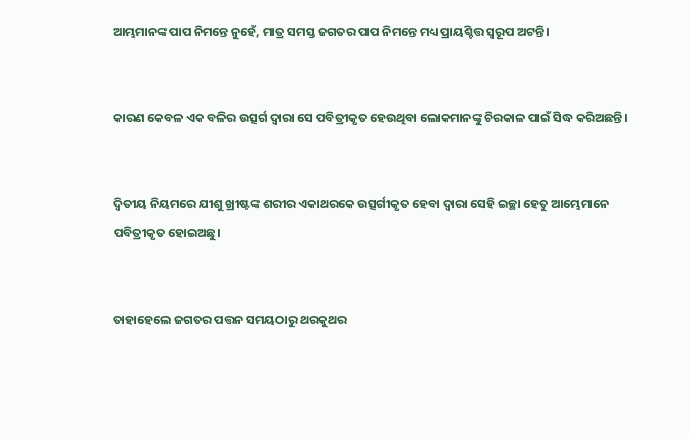ଆମ୍ଭମାନଙ୍କ ପାପ ନିମନ୍ତେ ନୁହେଁ, ମାତ୍ର ସମସ୍ତ ଜଗତର ପାପ ନିମନ୍ତେ ମଧ୍ୟ ପ୍ରାୟଶ୍ଚିତ୍ତ ସ୍ୱରୂପ ଅଟନ୍ତି।


କାରଣ କେବଳ ଏକ ବଳିର ଉତ୍ସର୍ଗ ଦ୍ୱାରା ସେ ପବିତ୍ରୀକୃତ ହେଉଥିବା ଲୋକମାନଙ୍କୁ ଚିରକାଳ ପାଇଁ ସିଦ୍ଧ କରିଅଛନ୍ତି।


ଦ୍ବିତୀୟ ନିୟମରେ ଯୀଶୁ ଖ୍ରୀଷ୍ଟଙ୍କ ଶରୀର ଏକାଥରକେ ଉତ୍ସର୍ଗୀକୃତ ହେବା ଦ୍ୱାରା ସେହି ଇଚ୍ଛା ହେତୁ ଆମ୍ଭେମାନେ ପବିତ୍ରୀକୃତ ହୋଇଅଛୁ।


ତାହାହେଲେ ଜଗତର ପତ୍ତନ ସମୟଠାରୁ ଥରକୁଥର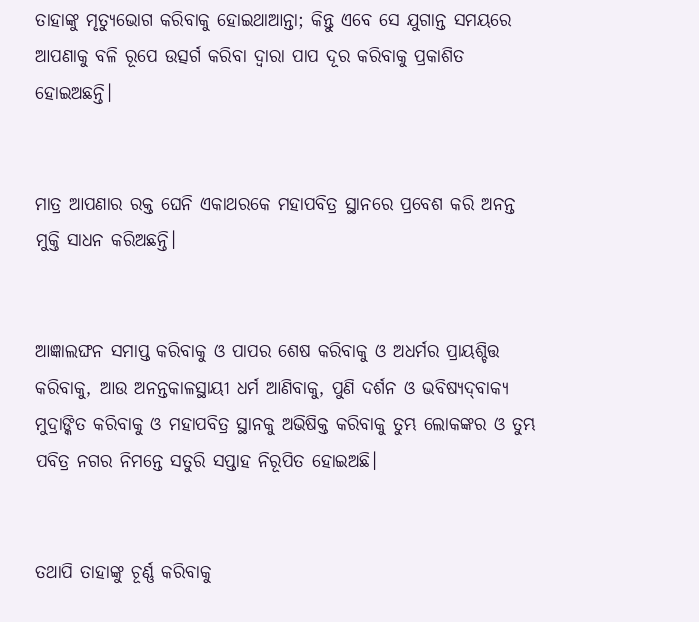ତାହାଙ୍କୁ ମୃତ୍ୟୁଭୋଗ କରିବାକୁ ହୋଇଥାଆନ୍ତା; କିନ୍ତୁ ଏବେ ସେ ଯୁଗାନ୍ତ ସମୟରେ ଆପଣାକୁ ବଳି ରୂପେ ଉତ୍ସର୍ଗ କରିବା ଦ୍ୱାରା ପାପ ଦୂର କରିବାକୁ ପ୍ରକାଶିତ ହୋଇଅଛନ୍ତି।


ମାତ୍ର ଆପଣାର ରକ୍ତ ଘେନି ଏକାଥରକେ ମହାପବିତ୍ର ସ୍ଥାନରେ ପ୍ରବେଶ କରି ଅନନ୍ତ ମୁକ୍ତି ସାଧନ କରିଅଛନ୍ତି।


ଆଜ୍ଞାଲଙ୍ଘନ ସମାପ୍ତ କରିବାକୁ ଓ ପାପର ଶେଷ କରିବାକୁ ଓ ଅଧର୍ମର ପ୍ରାୟଶ୍ଚିତ୍ତ କରିବାକୁ, ଆଉ ଅନନ୍ତକାଳସ୍ଥାୟୀ ଧର୍ମ ଆଣିବାକୁ, ପୁଣି ଦର୍ଶନ ଓ ଭବିଷ୍ୟଦ୍‍ବାକ୍ୟ ମୁଦ୍ରାଙ୍କିତ କରିବାକୁ ଓ ମହାପବିତ୍ର ସ୍ଥାନକୁ ଅଭିଷିକ୍ତ କରିବାକୁ ତୁମ୍ଭ ଲୋକଙ୍କର ଓ ତୁମ୍ଭ ପବିତ୍ର ନଗର ନିମନ୍ତେ ସତୁରି ସପ୍ତାହ ନିରୂପିତ ହୋଇଅଛି।


ତଥାପି ତାହାଙ୍କୁ ଚୂର୍ଣ୍ଣ କରିବାକୁ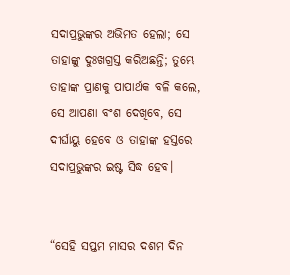ସଦାପ୍ରଭୁଙ୍କର ଅଭିମତ ହେଲା; ସେ ତାହାଙ୍କୁ ଦୁଃଖଗ୍ରସ୍ତ କରିଅଛନ୍ତି; ତୁମ୍ଭେ ତାହାଙ୍କ ପ୍ରାଣକୁ ପାପାର୍ଥକ ବଳି କଲେ, ସେ ଆପଣା ବଂଶ ଦେଖିବେ, ସେ ଦୀର୍ଘାୟୁ ହେବେ ଓ ତାହାଙ୍କ ହସ୍ତରେ ସଦାପ୍ରଭୁଙ୍କର ଇଷ୍ଟ ସିଦ୍ଧ ହେବ।


“ସେହି ସପ୍ତମ ମାସର ଦଶମ ଦିନ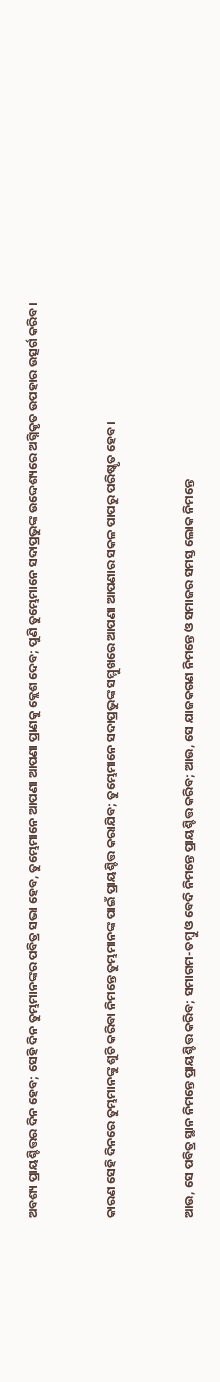ଅବଶ୍ୟ ପ୍ରାୟଶ୍ଚିତ୍ତର ଦିନ ହେବ; ସେହି ଦିନ ତୁମ୍ଭମାନଙ୍କର ପବିତ୍ର ସଭା ହେବ, ତୁମ୍ଭେମାନେ ଆପଣା ଆପଣା ପ୍ରାଣକୁ କ୍ଲେଶ ଦେବ; ପୁଣି ତୁମ୍ଭେମାନେ ସଦାପ୍ରଭୁଙ୍କ ଉଦ୍ଦେଶ୍ୟରେ ଅଗ୍ନିକୃତ ଉପହାର ଉତ୍ସର୍ଗ କରିବ।


କାରଣ ସେହି ଦିନରେ ତୁମ୍ଭମାନଙ୍କୁ ଶୁଚି କରିବା ନିମନ୍ତେ ତୁମ୍ଭମାନଙ୍କ ପାଇଁ ପ୍ରାୟଶ୍ଚିତ୍ତ କରାଯିବ; ତୁମ୍ଭେମାନେ ସଦାପ୍ରଭୁଙ୍କ ସମ୍ମୁଖରେ ଆପଣା ଆପଣାର ସକଳ ପାପରୁ ପରିଷ୍କୃତ ହେବ।


ଆଉ, ସେ ପବିତ୍ର ସ୍ଥାନ ନିମନ୍ତେ ପ୍ରାୟଶ୍ଚିତ୍ତ କରିବ; ସମାଗମ-ତମ୍ବୁ ଓ ବେଦି ନିମନ୍ତେ ପ୍ରାୟଶ୍ଚିତ୍ତ କରିବ; ଆଉ, ସେ ଯାଜକଗଣ ନିମନ୍ତେ ଓ ସମାଜର ସମସ୍ତ ଲୋକ ନିମନ୍ତେ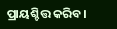ପ୍ରାୟଶ୍ଚିତ୍ତ କରିବ।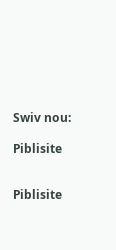Swiv nou:

Piblisite


Piblisite